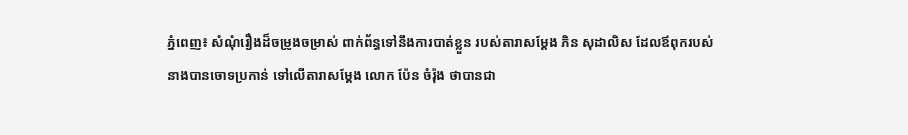ភ្នំពេញ៖ សំណុំរឿងដ៏ចម្រូងចម្រាស់ ពាក់ព័ន្ធទៅនឹងការបាត់ខ្លួន របស់តារាសម្តែង ភិន សុដាលិស ដែលឪពុករបស់នាងបានចោទប្រកាន់ ទៅលើតារាសម្តែង លោក ប៉ែន ចំរ៉ុង ថាបានជា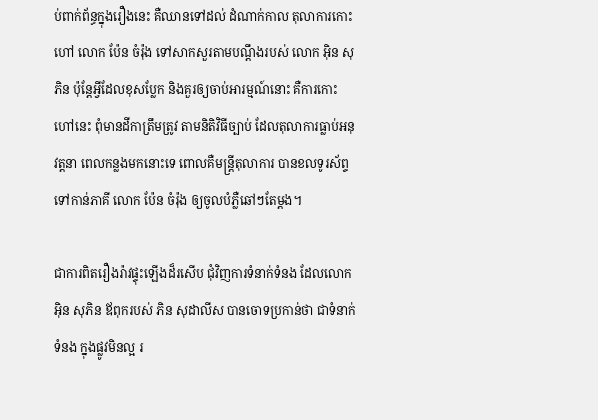ប់ពាក់ព័ន្ធក្នុងរឿងនេះ គឺឈានទៅដល់ ដំណាក់កាល តុលាការកោះហៅ លោក ប៉ែន ចំរ៉ុង ទៅសាកសួរតាមបណ្តឹងរបស់ លោក អ៊ិន សុភិន ប៉ុន្តែអ្វីដែលខុសប្លែក និងគួរឲ្យចាប់អារម្មណ៍នោះ គឺការកោះហៅនេះ ពុំមានដីកាត្រឹមត្រូវ តាមនិតិវិធីច្បាប់ ដែលតុលាការធ្លាប់អនុវត្តនា ពេលកន្លងមកនោះទេ ពោលគឺមន្ត្រីតុលាការ បានខលទូរស័ព្ទ ទៅកាន់ភាគី លោក ប៉ែន ចំរ៉ុង ឲ្យចូលបំភ្លឺឆៅៗតែម្តង។

ជាការពិតរឿងរ៉ាវផ្ទុះឡើងដ៏រសើប ជុំវិញការទំនាក់ទំនង ដែលលោក អ៊ិន សុភិន ឪពុករបស់ ភិន សុដាលីស បានចោទប្រកាន់ថា ជាទំនាក់ទំនង ក្នុងផ្លូវមិនល្អ រ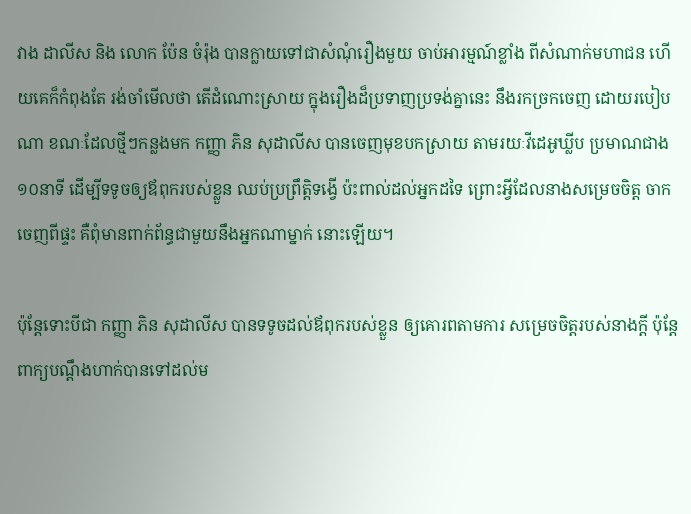វាង ដាលីស និង លោក ប៉ែន ចំរ៉ុង បានក្លាយទៅជាសំណុំរឿងមួយ ចាប់អារម្មណ៍ខ្លាំង ពីសំណាក់មហាជន ហើយគេក៏កំពុងតែ រង់ចាំមើលថា តើដំណោះស្រាយ ក្នុងរឿងដ៏ប្រទាញប្រទង់គ្នានេះ នឹងរកច្រកចេញ ដោយរបៀបណា ខណៈដែលថ្មីៗកន្លងមក កញ្ញា ភិន សុដាលីស បានចេញមុខបកស្រាយ តាមរយៈវីដេអូឃ្លីប ប្រមាណជាង១០នាទី ដើម្បីទទូចឲ្យឪពុករបស់ខ្លួន ឈប់ប្រព្រឹត្តិទង្វើ ប៉ះពាល់ដល់អ្នកដទៃ ព្រោះអ្វីដែលនាងសម្រេចចិត្ត ចាកចេញពីផ្ទះ គឺពុំមានពាក់ព័ន្ធជាមួយនឹងអ្នកណាម្នាក់ នោះឡើយ។

ប៉ុន្តែទោះបីជា កញ្ញា ភិន សុដាលីស បានទទូចដល់ឪពុករបស់ខ្លួន ឲ្យគោរពតាមការ សម្រេចចិត្តរបស់នាងក្តី ប៉ុន្តែពាក្យបណ្តឹងហាក់បានទៅដល់ម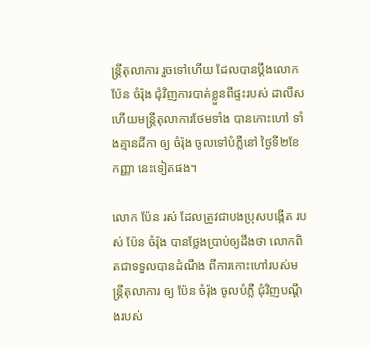ន្ត្រីតុលាការ រួចទៅហើយ ដែលបានប្តឹងលោក ប៉ែន ចំរ៉ុង ជុំវិញការបាត់ខ្លួនពីផ្ទះរបស់ ដាលីស ហើយមន្ត្រីតុលាការថែមទាំង បានកោះហៅ ទាំងគ្មានដីកា ឲ្យ ចំរ៉ុង ចូលទៅបំភ្លឺនៅ ថ្ងៃទី២ខែកញ្ញា នេះទៀតផង។

លោក ប៉ែន រស់ ដែលត្រូវជាបងប្រុសបង្កើត របស់ ប៉ែន ចំរ៉ុង បានថ្លែងប្រាប់ឲ្យដឹងថា លោកពិតជាទទួលបានដំណឹង ពីការកោះហៅរបស់មន្រ្តីតុលាការ ឲ្យ ប៉ែន ចំរ៉ុង ចូលបំភ្លឺ ជុំវិញបណ្តឹងរបស់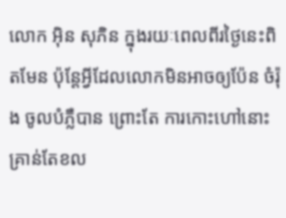លោក អ៊ិន សុភិន ក្នុងរយៈពេលពីរថ្ងៃនេះពិតមែន ប៉ុន្តែអ្វីដែលលោកមិនអាចឲ្យប៉ែន ចំរ៉ុង ចូលបំភ្លឺបាន ព្រោះតែ ការកោះហៅនោះ គ្រាន់តែខល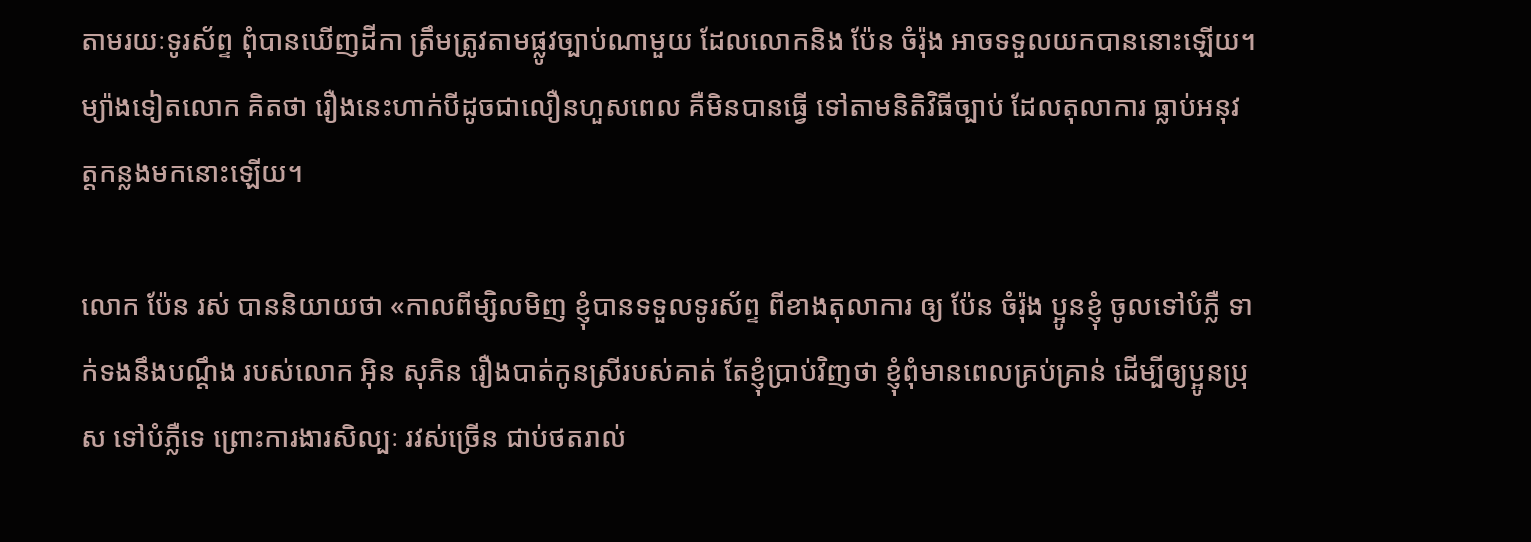តាមរយៈទូរស័ព្ទ ពុំបានឃើញដីកា ត្រឹមត្រូវតាមផ្លូវច្បាប់ណាមួយ ដែលលោកនិង ប៉ែន ចំរ៉ុង អាចទទួលយកបាននោះឡើយ។ ម្យ៉ាងទៀតលោក គិតថា រឿងនេះហាក់បីដូចជាលឿនហួសពេល គឺមិនបានធ្វើ ទៅតាមនិតិវិធីច្បាប់ ដែលតុលាការ ធ្លាប់អនុវត្តកន្លងមកនោះឡើយ។

លោក ប៉ែន រស់ បាននិយាយថា «កាលពីម្សិលមិញ ខ្ញុំបានទទួលទូរស័ព្ទ ពីខាងតុលាការ ឲ្យ ប៉ែន ចំរ៉ុង ប្អូនខ្ញុំ ចូលទៅបំភ្លឺ ទាក់ទងនឹងបណ្តឹង របស់លោក អ៊ិន សុភិន រឿងបាត់កូនស្រីរបស់គាត់ តែខ្ញុំប្រាប់វិញថា ខ្ញុំពុំមានពេលគ្រប់គ្រាន់ ដើម្បីឲ្យប្អូនប្រុស ទៅបំភ្លឺទេ ព្រោះការងារសិល្បៈ រវស់ច្រើន ជាប់ថតរាល់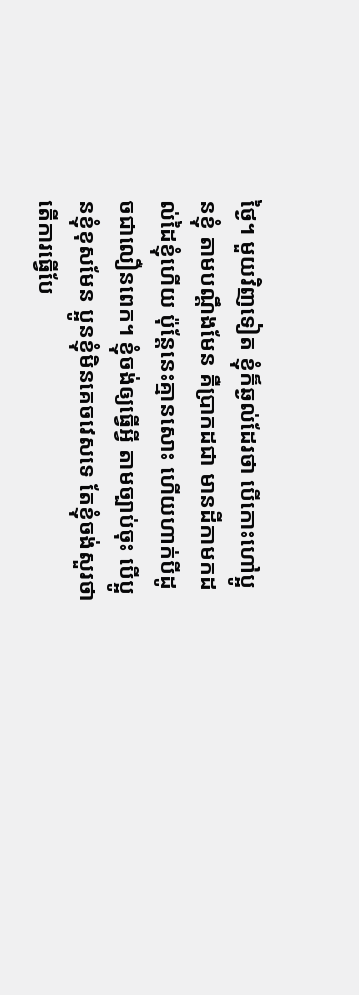ថ្ងៃ។ មួយវិញទៀត ខ្ញុំក៏ឆ្ងល់ដែរថា បើកោះហៅប្អូនខ្ញុំ តាមបណ្តឹងមែន គឺប្រាកដជា មានដីកាមកដល់ដៃខ្ញុំហើយ ប៉ុន្តែនេះគ្មានសោះ ហើយហាក់បីដូចជាលឿនពេក។ ខ្ញុំចង់ឲ្យធ្វើអ្វី តាមច្បាប់ចុះ បើប្អូនខ្ញុំខុសមែន ប្អូនខ្ញុំមិនគេចវេសទេ តែខ្ញុំចង់សួរថា តើការធ្វើបែ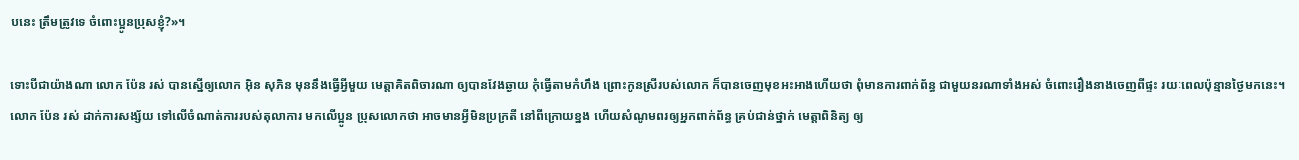បនេះ ត្រឹមត្រូវទេ ចំពោះប្អូនប្រុសខ្ញុំ?»។

ទោះបីជាយ៉ាងណា លោក ប៉ែន រស់ បានស្នើឲ្យលោក អ៊ិន សុភិន មុននឹងធ្វើអ្វីមួយ មេត្តាគិតពិចារណា ឲ្យបានវែងឆ្ងាយ កុំធ្វើតាមកំហឹង ព្រោះកូនស្រីរបស់លោក ក៏បានចេញមុខអះអាងហើយថា ពុំមានការពាក់ព័ន្ធ ជាមួយនរណាទាំងអស់ ចំពោះរឿងនាងចេញពីផ្ទះ រយៈពេលប៉ុន្មានថ្ងៃមកនេះ។ លោក ប៉ែន រស់ ដាក់ការសង្ស័យ ទៅលើចំណាត់ការរបស់តុលាការ មកលើប្អូន ប្រុសលោកថា អាចមានអ្វីមិនប្រក្រតី នៅពីក្រោយខ្នង ហើយសំណូមពរឲ្យអ្នកពាក់ព័ន្ធ គ្រប់ជាន់ថ្នាក់ មេត្តាពិនិត្យ ឲ្យ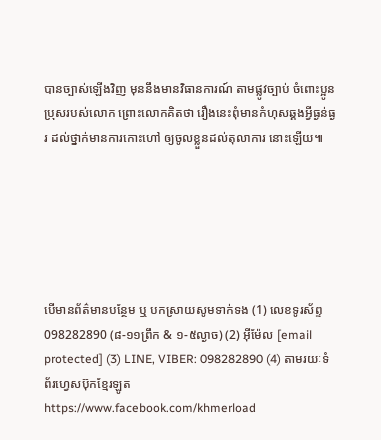បានច្បាស់ឡើងវិញ មុននឹងមានវិធានការណ៍ តាមផ្លូវច្បាប់ ចំពោះប្អូនប្រុសរបស់លោក ព្រោះលោកគិតថា រឿងនេះពុំមានកំហុសឆ្គងអ្វីធ្ងន់ធ្ងរ ដល់ថ្នាក់មានការកោះហៅ ឲ្យចូលខ្លួនដល់តុលាការ នោះឡើយ៕






បើមានព័ត៌មានបន្ថែម ឬ បកស្រាយសូមទាក់ទង (1) លេខទូរស័ព្ទ 098282890 (៨-១១ព្រឹក & ១-៥ល្ងាច) (2) អ៊ីម៉ែល [email protected] (3) LINE, VIBER: 098282890 (4) តាមរយៈទំព័រហ្វេសប៊ុកខ្មែរឡូត https://www.facebook.com/khmerload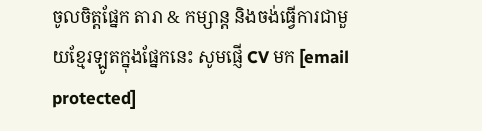ចូលចិត្តផ្នែក តារា & កម្សាន្ដ និងចង់ធ្វើការជាមួយខ្មែរឡូតក្នុងផ្នែកនេះ សូមផ្ញើ CV មក [email protected]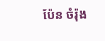ប៉ែន ចំរ៉ុង